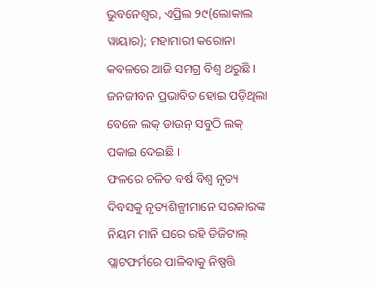ଭୁବନେଶ୍ୱର, ଏପ୍ରିଲ ୨୯(ଲୋକାଲ ୱାୟାର); ମହାମାରୀ କରୋନା କବଳରେ ଆଜି ସମଗ୍ର ବିଶ୍ୱ ଥରୁଛି । ଜନଜୀବନ ପ୍ରଭାବିତ ହୋଇ ପଡ଼ିଥିଲା ବେଳେ ଲକ୍ ଡାଉନ୍ ସବୁଠି ଲକ୍ ପକାଇ ଦେଇଛି ।
ଫଳରେ ଚଳିତ ବର୍ଷ ବିଶ୍ୱ ନୃତ୍ୟ ଦିବସକୁ ନୃତ୍ୟଶିଳ୍ପୀମାନେ ସରକାରଙ୍କ ନିୟମ ମାନି ଘରେ ରହି ଡିଜିଟାଲ୍ ପ୍ଲାଟଫର୍ମରେ ପାଳିବାକୁ ନିଷ୍ପତ୍ତି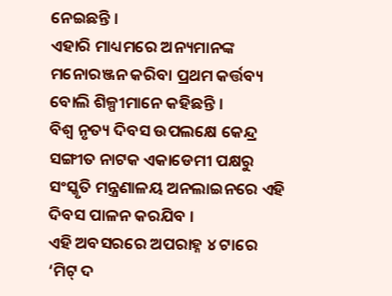ନେଇଛନ୍ତି ।
ଏହାରି ମାଧ୍ୟମରେ ଅନ୍ୟମାନଙ୍କ ମନୋରଞ୍ଜନ କରିବା ପ୍ରଥମ କର୍ତ୍ତବ୍ୟ ବୋଲି ଶିଳ୍ପୀମାନେ କହିଛନ୍ତି ।
ବିଶ୍ୱ ନୃତ୍ୟ ଦିବସ ଉପଲକ୍ଷେ କେନ୍ଦ୍ର ସଙ୍ଗୀତ ନାଟକ ଏକାଡେମୀ ପକ୍ଷରୁ ସଂସ୍କୃତି ମନ୍ତ୍ରଣାଳୟ ଅନଲାଇନରେ ଏହି ଦିବସ ପାଳନ କରଯିବ ।
ଏହି ଅବସରରେ ଅପରାହ୍ନ ୪ ଟାରେ ‘ମିଟ୍ ଦ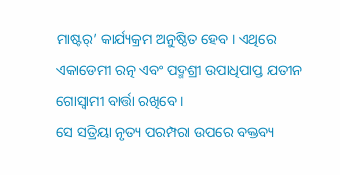ମାଷ୍ଟର୍’ କାର୍ଯ୍ୟକ୍ରମ ଅନୁଷ୍ଠିତ ହେବ । ଏଥିରେ ଏକାଡେମୀ ରତ୍ନ ଏବଂ ପଦ୍ମଶ୍ରୀ ଉପାଧିପାପ୍ତ ଯତୀନ ଗୋସ୍ୱାମୀ ବାର୍ତ୍ତା ରଖିବେ ।
ସେ ସତ୍ରିୟା ନୃତ୍ୟ ପରମ୍ପରା ଉପରେ ବକ୍ତବ୍ୟ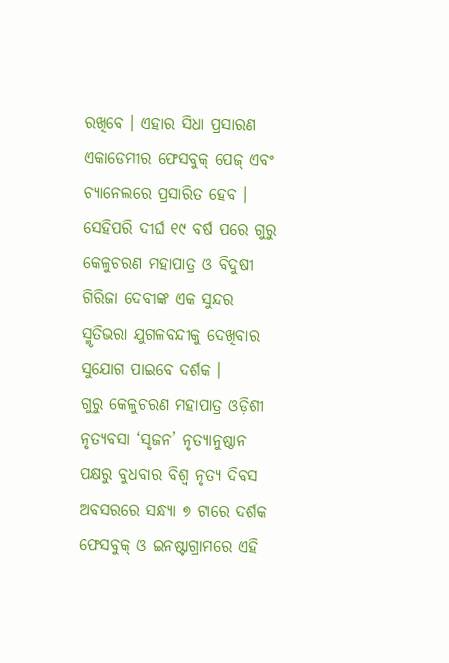ରଖିବେ । ଏହାର ସିଧା ପ୍ରସାରଣ ଏକାଡେମୀର ଫେସବୁକ୍ ପେଜ୍ ଏବଂ ଚ୍ୟାନେଲରେ ପ୍ରସାରିତ ହେବ ।
ସେହିପରି ଦୀର୍ଘ ୧୯ ବର୍ଷ ପରେ ଗୁରୁ କେଳୁଚରଣ ମହାପାତ୍ର ଓ ବିଦୁଷୀ ଗିରିଜା ଦେବୀଙ୍କ ଏକ ସୁନ୍ଦର ସ୍ମୃତିଭରା ଯୁଗଳବନ୍ଦୀକୁ ଦେଖିବାର ସୁଯୋଗ ପାଇବେ ଦର୍ଶକ ।
ଗୁରୁ କେଳୁଚରଣ ମହାପାତ୍ର ଓଡ଼ିଶୀ ନୃତ୍ୟବସା ‘ସୃଜନ’ ନୃତ୍ୟାନୁଷ୍ଠାନ ପକ୍ଷରୁ ବୁଧବାର ବିଶ୍ୱ ନୃତ୍ୟ ଦିବସ ଅବସରରେ ସନ୍ଧ୍ୟା ୭ ଟାରେ ଦର୍ଶକ ଫେସବୁକ୍ ଓ ଇନଷ୍ଟାଗ୍ରାମରେ ଏହି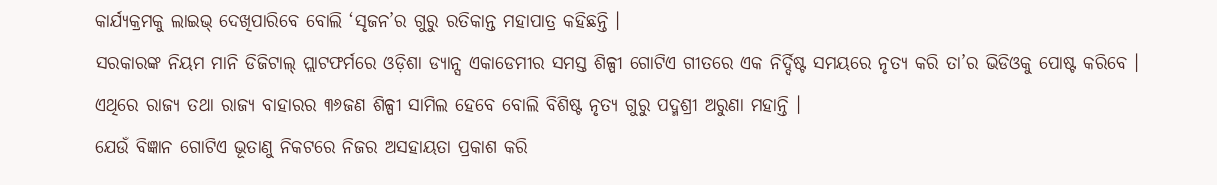କାର୍ଯ୍ୟକ୍ରମକୁ ଲାଇଭ୍ ଦେଖିପାରିବେ ବୋଲି ‘ସୃଜନ’ର ଗୁରୁ ରତିକାନ୍ତ ମହାପାତ୍ର କହିଛନ୍ତି ।
ସରକାରଙ୍କ ନିୟମ ମାନି ଡିଜିଟାଲ୍ ପ୍ଲାଟଫର୍ମରେ ଓଡ଼ିଶା ଡ୍ୟାନ୍ସ ଏକାଡେମୀର ସମସ୍ତ ଶିଳ୍ପୀ ଗୋଟିଏ ଗୀତରେ ଏକ ନିର୍ଦ୍ଦିଷ୍ଟ ସମୟରେ ନୃତ୍ୟ କରି ତା’ର ଭିଡିଓକୁ ପୋଷ୍ଟ କରିବେ ।
ଏଥିରେ ରାଜ୍ୟ ତଥା ରାଜ୍ୟ ବାହାରର ୩୬ଜଣ ଶିଳ୍ପୀ ସାମିଲ ହେବେ ବୋଲି ବିଶିଷ୍ଟ ନୃତ୍ୟ ଗୁରୁ ପଦ୍ମଶ୍ରୀ ଅରୁଣା ମହାନ୍ତି ।
ଯେଉଁ ବିଜ୍ଞାନ ଗୋଟିଏ ଭୂତାଣୁ ନିକଟରେ ନିଜର ଅସହାୟତା ପ୍ରକାଶ କରି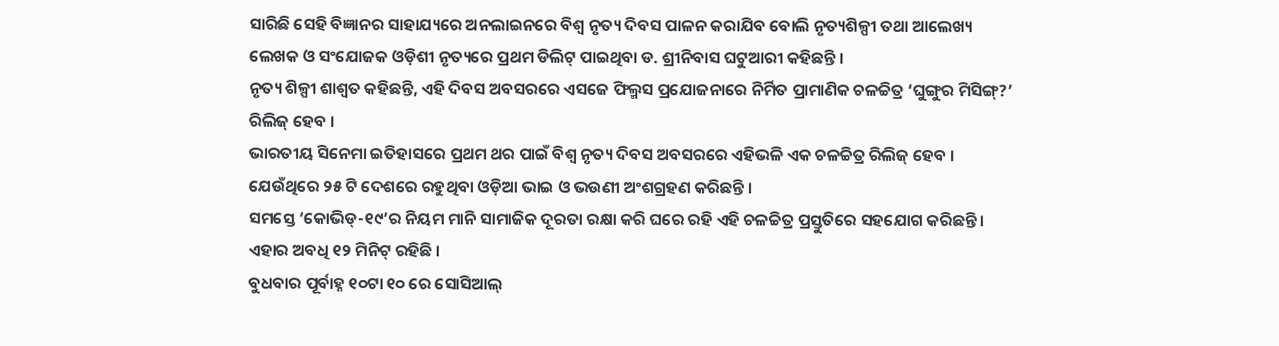ସାରିଛି ସେହି ବିଜ୍ଞାନର ସାହାଯ୍ୟରେ ଅନଲାଇନରେ ବିଶ୍ୱ ନୃତ୍ୟ ଦିବସ ପାଳନ କରାଯିବ ବୋଲି ନୃତ୍ୟଶିଳ୍ପୀ ତଥା ଆଲେଖ୍ୟ ଲେଖକ ଓ ସଂଯୋଜକ ଓଡ଼ିଶୀ ନୃତ୍ୟରେ ପ୍ରଥମ ଡିଲିଟ୍ ପାଇଥିବା ଡ. ଶ୍ରୀନିବାସ ଘଟୁଆରୀ କହିଛନ୍ତି ।
ନୃତ୍ୟ ଶିଳ୍ପୀ ଶାଶ୍ୱତ କହିଛନ୍ତି, ଏହି ଦିବସ ଅବସରରେ ଏସଜେ ଫିଲ୍ମସ ପ୍ରଯୋଜନାରେ ନିର୍ମିତ ପ୍ରାମାଣିକ ଚଳଚ୍ଚିତ୍ର ‘ଘୁଙ୍ଗୁର ମିସିଙ୍ଗ୍?’ ରିଲିଜ୍ ହେବ ।
ଭାରତୀୟ ସିନେମା ଇତିହାସରେ ପ୍ରଥମ ଥର ପାଇଁ ବିଶ୍ୱ ନୃତ୍ୟ ଦିବସ ଅବସରରେ ଏହିଭଳି ଏକ ଚଳଚ୍ଚିତ୍ର ରିଲିଜ୍ ହେବ । ଯେଉଁଥିରେ ୨୫ ଟି ଦେଶରେ ରହୁଥିବା ଓଡ଼ିଆ ଭାଇ ଓ ଭଉଣୀ ଅଂଶଗ୍ରହଣ କରିଛନ୍ତି ।
ସମସ୍ତେ ‘କୋଭିଡ୍-୧୯’ର ନିୟମ ମାନି ସାମାଜିକ ଦୂରତା ରକ୍ଷା କରି ଘରେ ରହି ଏହି ଚଳଚ୍ଚିତ୍ର ପ୍ରସ୍ତୁତିରେ ସହଯୋଗ କରିଛନ୍ତି । ଏହାର ଅବଧି ୧୨ ମିନିଟ୍ ରହିଛି ।
ବୁଧବାର ପୂର୍ବାହ୍ନ ୧୦ଟା ୧୦ ରେ ସୋସିଆଲ୍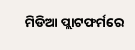ମିଡିଆ ପ୍ଲାଟଫର୍ମରେ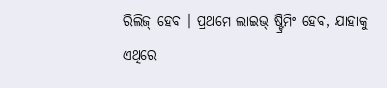ରିଲିଜ୍ ହେବ । ପ୍ରଥମେ ଲାଇଭ୍ ଷ୍ଟ୍ରିମିଂ ହେବ, ଯାହାକୁ ଏଥିରେ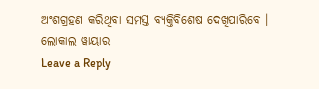ଅଂଶଗ୍ରହଣ କରିଥିବା ସମସ୍ତ ବ୍ୟକ୍ତିବିଶେଷ ଦେଖିପାରିବେ ।
ଲୋକାଲ ୱାୟାର
Leave a Reply